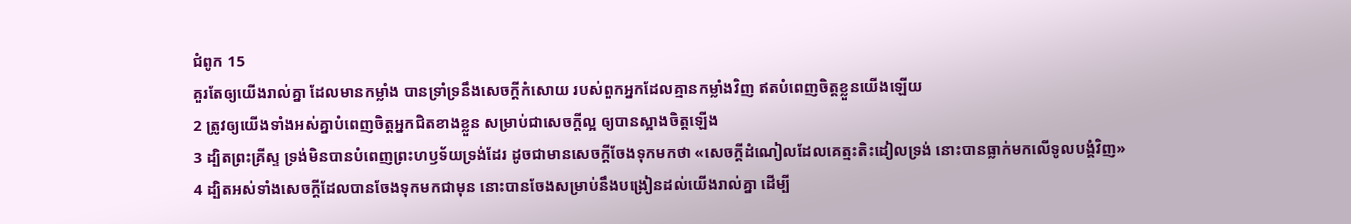ជំពូក 15
គួរតែឲ្យយើងរាល់គ្នា ដែលមានកម្លាំង បានទ្រាំទ្រនឹងសេចក្ដីកំសោយ របស់ពួកអ្នកដែលគ្មានកម្លាំងវិញ ឥតបំពេញចិត្តខ្លួនយើងឡើយ
2 ត្រូវឲ្យយើងទាំងអស់គ្នាបំពេញចិត្តអ្នកជិតខាងខ្លួន សម្រាប់ជាសេចក្ដីល្អ ឲ្យបានស្អាងចិត្តឡើង
3 ដ្បិតព្រះគ្រីស្ទ ទ្រង់មិនបានបំពេញព្រះហឫទ័យទ្រង់ដែរ ដូចជាមានសេចក្ដីចែងទុកមកថា «សេចក្ដីដំណៀលដែលគេត្មះតិះដៀលទ្រង់ នោះបានធ្លាក់មកលើទូលបង្គំវិញ»
4 ដ្បិតអស់ទាំងសេចក្ដីដែលបានចែងទុកមកជាមុន នោះបានចែងសម្រាប់នឹងបង្រៀនដល់យើងរាល់គ្នា ដើម្បី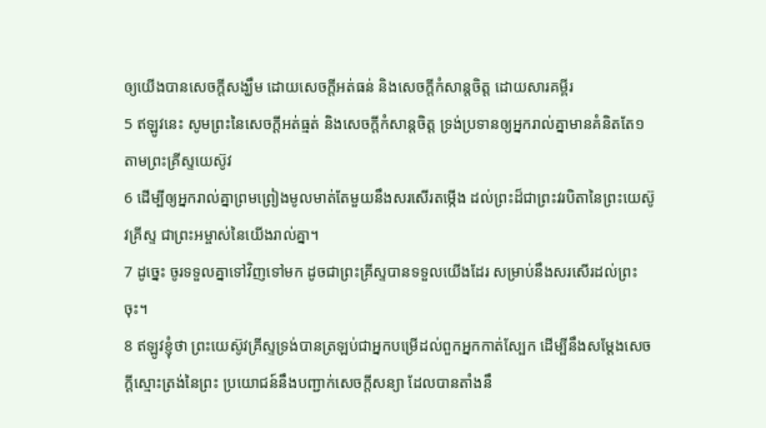ឲ្យយើងបានសេចក្ដីសង្ឃឹម ដោយសេចក្ដីអត់ធន់ និងសេចក្ដីកំសាន្តចិត្ត ដោយសារគម្ពីរ
5 ឥឡូវនេះ សូមព្រះនៃសេចក្ដីអត់ធ្មត់ និងសេចក្ដីកំសាន្តចិត្ត ទ្រង់ប្រទានឲ្យអ្នករាល់គ្នាមានគំនិតតែ១ តាមព្រះគ្រីស្ទយេស៊ូវ
6 ដើម្បីឲ្យអ្នករាល់គ្នាព្រមព្រៀងមូលមាត់តែមួយនឹងសរសើរតម្កើង ដល់ព្រះដ៏ជាព្រះវរបិតានៃព្រះយេស៊ូវគ្រីស្ទ ជាព្រះអម្ចាស់នៃយើងរាល់គ្នា។
7 ដូច្នេះ ចូរទទួលគ្នាទៅវិញទៅមក ដូចជាព្រះគ្រីស្ទបានទទួលយើងដែរ សម្រាប់នឹងសរសើរដល់ព្រះចុះ។
8 ឥឡូវខ្ញុំថា ព្រះយេស៊ូវគ្រីស្ទទ្រង់បានត្រឡប់ជាអ្នកបម្រើដល់ពួកអ្នកកាត់ស្បែក ដើម្បីនឹងសម្ដែងសេចក្ដីស្មោះត្រង់នៃព្រះ ប្រយោជន៍នឹងបញ្ជាក់សេចក្ដីសន្យា ដែលបានតាំងនឹ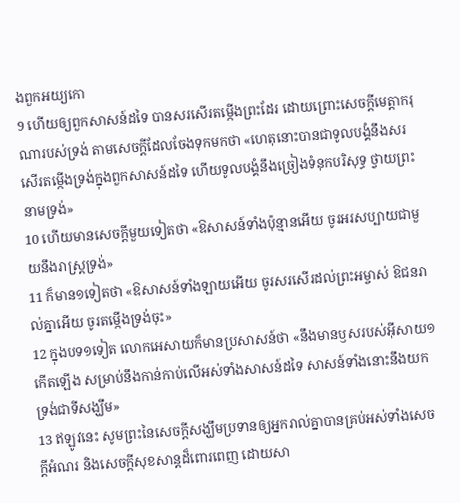ងពួកអយ្យកោ
9 ហើយឲ្យពួកសាសន៍ដទៃ បានសរសើរតម្កើងព្រះដែរ ដោយព្រោះសេចក្ដីមេត្តាករុណារបស់ទ្រង់ តាមសេចក្ដីដែលចែងទុកមកថា «ហេតុនោះបានជាទូលបង្គំនឹងសរសើរតម្កើងទ្រង់ក្នុងពួកសាសន៍ដទៃ ហើយទូលបង្គំនឹងច្រៀងទំនុកបរិសុទ្ធ ថ្វាយព្រះនាមទ្រង់»
10 ហើយមានសេចក្ដីមួយទៀតថា «ឱសាសន៍ទាំងប៉ុន្មានអើយ ចូរអរសប្បាយជាមួយនឹងរាស្ត្រទ្រង់»
11 ក៏មាន១ទៀតថា «ឱសាសន៍ទាំងឡាយអើយ ចូរសរសើរដល់ព្រះអម្ចាស់ ឱជនរាល់គ្នាអើយ ចូរតម្កើងទ្រង់ចុះ»
12 ក្នុងបទ១ទៀត លោកអេសាយក៏មានប្រសាសន៍ថា «នឹងមានឫសរបស់អ៊ីសាយ១កើតឡើង សម្រាប់នឹងកាន់កាប់លើអស់ទាំងសាសន៍ដទៃ សាសន៍ទាំងនោះនឹងយកទ្រង់ជាទីសង្ឃឹម»
13 ឥឡូវនេះ សូមព្រះនៃសេចក្ដីសង្ឃឹមប្រទានឲ្យអ្នករាល់គ្នាបានគ្រប់អស់ទាំងសេចក្ដីអំណរ និងសេចក្ដីសុខសាន្តដ៏ពោរពេញ ដោយសា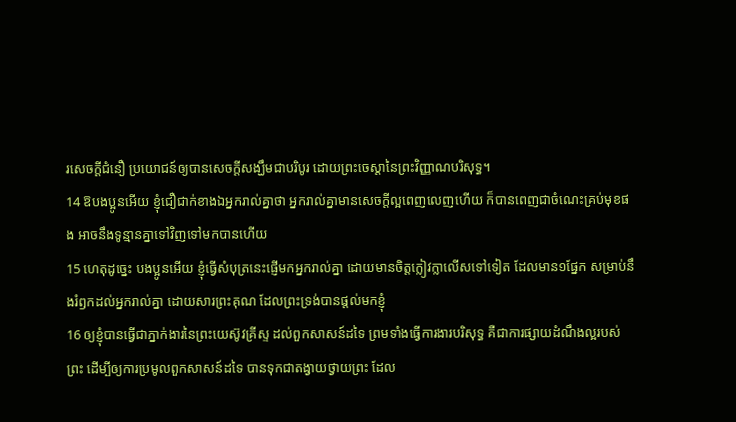រសេចក្ដីជំនឿ ប្រយោជន៍ឲ្យបានសេចក្ដីសង្ឃឹមជាបរិបូរ ដោយព្រះចេស្តានៃព្រះវិញ្ញាណបរិសុទ្ធ។
14 ឱបងប្អូនអើយ ខ្ញុំជឿជាក់ខាងឯអ្នករាល់គ្នាថា អ្នករាល់គ្នាមានសេចក្ដីល្អពេញលេញហើយ ក៏បានពេញជាចំណេះគ្រប់មុខផង អាចនឹងទូន្មានគ្នាទៅវិញទៅមកបានហើយ
15 ហេតុដូច្នេះ បងប្អូនអើយ ខ្ញុំធ្វើសំបុត្រនេះផ្ញើមកអ្នករាល់គ្នា ដោយមានចិត្តក្លៀវក្លាលើសទៅទៀត ដែលមាន១ផ្នែក សម្រាប់នឹងរំឭកដល់អ្នករាល់គ្នា ដោយសារព្រះគុណ ដែលព្រះទ្រង់បានផ្តល់មកខ្ញុំ
16 ឲ្យខ្ញុំបានធ្វើជាភ្នាក់ងារនៃព្រះយេស៊ូវគ្រីស្ទ ដល់ពួកសាសន៍ដទៃ ព្រមទាំងធ្វើការងារបរិសុទ្ធ គឺជាការផ្សាយដំណឹងល្អរបស់ព្រះ ដើម្បីឲ្យការប្រមូលពួកសាសន៍ដទៃ បានទុកជាតង្វាយថ្វាយព្រះ ដែល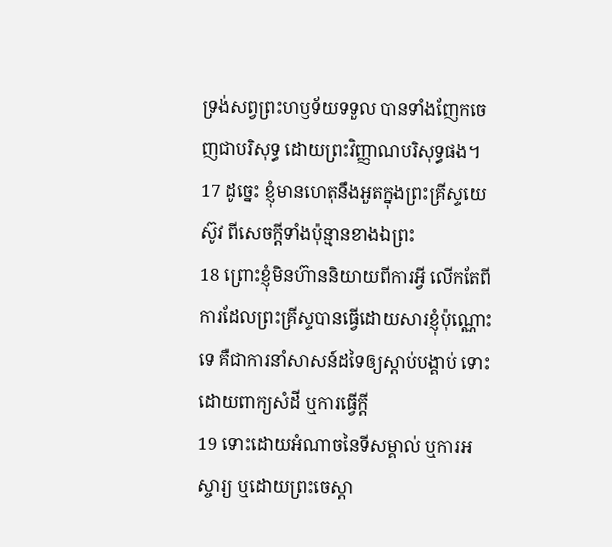ទ្រង់សព្វព្រះហឫទ័យទទួល បានទាំងញែកចេញជាបរិសុទ្ធ ដោយព្រះវិញ្ញាណបរិសុទ្ធផង។
17 ដូច្នេះ ខ្ញុំមានហេតុនឹងអួតក្នុងព្រះគ្រីស្ទយេស៊ូវ ពីសេចក្ដីទាំងប៉ុន្មានខាងឯព្រះ
18 ព្រោះខ្ញុំមិនហ៊ាននិយាយពីការអ្វី លើកតែពីការដែលព្រះគ្រីស្ទបានធ្វើដោយសារខ្ញុំប៉ុណ្ណោះទេ គឺជាការនាំសាសន៍ដទៃឲ្យស្តាប់បង្គាប់ ទោះដោយពាក្យសំដី ឬការធ្វើក្តី
19 ទោះដោយអំណាចនៃទីសម្គាល់ ឬការអស្ចារ្យ ឬដោយព្រះចេស្តា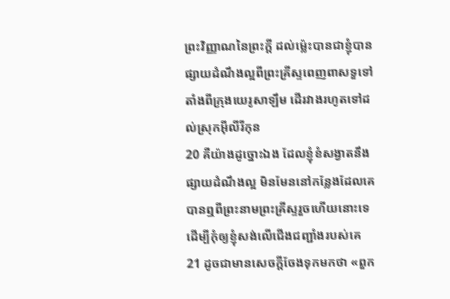ព្រះវិញ្ញាណនៃព្រះក្តី ដល់ម៉្លេះបានជាខ្ញុំបានផ្សាយដំណឹងល្អពីព្រះគ្រីស្ទពេញពាសទួទៅ តាំងពីក្រុងយេរូសាឡឹម ដើរវាងរហូតទៅដល់ស្រុកអ៊ីលីរីកុន
20 គឺយ៉ាងដូច្នោះឯង ដែលខ្ញុំខំសង្វាតនឹងផ្សាយដំណឹងល្អ មិនមែននៅកន្លែងដែលគេបានឮពីព្រះនាមព្រះគ្រីស្ទរួចហើយនោះទេ ដើម្បីកុំឲ្យខ្ញុំសង់លើជើងជញ្ជាំងរបស់គេ
21 ដូចជាមានសេចក្ដីចែងទុកមកថា «ពួក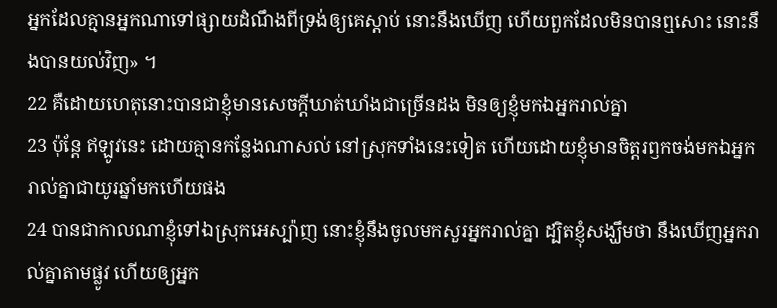អ្នកដែលគ្មានអ្នកណាទៅផ្សាយដំណឹងពីទ្រង់ឲ្យគេស្តាប់ នោះនឹងឃើញ ហើយពួកដែលមិនបានឮសោះ នោះនឹងបានយល់វិញ» ។
22 គឺដោយហេតុនោះបានជាខ្ញុំមានសេចក្ដីឃាត់ឃាំងជាច្រើនដង មិនឲ្យខ្ញុំមកឯអ្នករាល់គ្នា
23 ប៉ុន្តែ ឥឡូវនេះ ដោយគ្មានកន្លែងណាសល់ នៅស្រុកទាំងនេះទៀត ហើយដោយខ្ញុំមានចិត្តរឭកចង់មកឯអ្នករាល់គ្នាជាយូរឆ្នាំមកហើយផង
24 បានជាកាលណាខ្ញុំទៅឯស្រុកអេស្ប៉ាញ នោះខ្ញុំនឹងចូលមកសួរអ្នករាល់គ្នា ដ្បិតខ្ញុំសង្ឃឹមថា នឹងឃើញអ្នករាល់គ្នាតាមផ្លូវ ហើយឲ្យអ្នក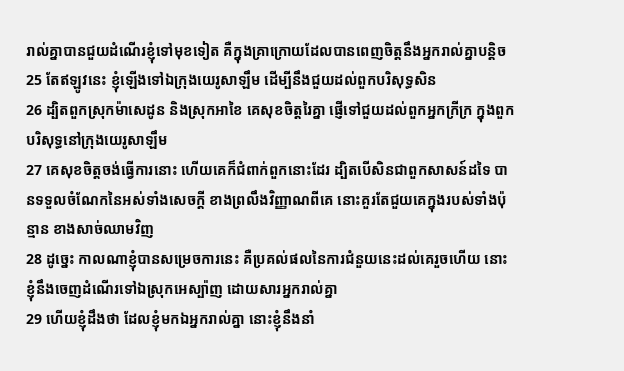រាល់គ្នាបានជួយដំណើរខ្ញុំទៅមុខទៀត គឺក្នុងគ្រាក្រោយដែលបានពេញចិត្តនឹងអ្នករាល់គ្នាបន្តិច
25 តែឥឡូវនេះ ខ្ញុំឡើងទៅឯក្រុងយេរូសាឡឹម ដើម្បីនឹងជួយដល់ពួកបរិសុទ្ធសិន
26 ដ្បិតពួកស្រុកម៉ាសេដូន និងស្រុកអាខៃ គេសុខចិត្តរៃគ្នា ផ្ញើទៅជួយដល់ពួកអ្នកក្រីក្រ ក្នុងពួកបរិសុទ្ធនៅក្រុងយេរូសាឡឹម
27 គេសុខចិត្តចង់ធ្វើការនោះ ហើយគេក៏ជំពាក់ពួកនោះដែរ ដ្បិតបើសិនជាពួកសាសន៍ដទៃ បានទទួលចំណែកនៃអស់ទាំងសេចក្ដី ខាងព្រលឹងវិញ្ញាណពីគេ នោះគួរតែជួយគេក្នុងរបស់ទាំងប៉ុន្មាន ខាងសាច់ឈាមវិញ
28 ដូច្នេះ កាលណាខ្ញុំបានសម្រេចការនេះ គឺប្រគល់ផលនៃការជំនួយនេះដល់គេរួចហើយ នោះខ្ញុំនឹងចេញដំណើរទៅឯស្រុកអេស្ប៉ាញ ដោយសារអ្នករាល់គ្នា
29 ហើយខ្ញុំដឹងថា ដែលខ្ញុំមកឯអ្នករាល់គ្នា នោះខ្ញុំនឹងនាំ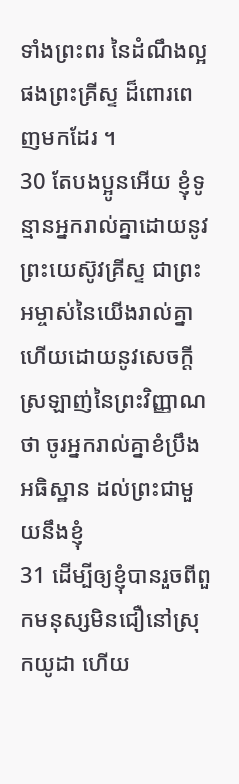ទាំងព្រះពរ នៃដំណឹងល្អ ផងព្រះគ្រីស្ទ ដ៏ពោរពេញមកដែរ ។
30 តែបងប្អូនអើយ ខ្ញុំទូន្មានអ្នករាល់គ្នាដោយនូវព្រះយេស៊ូវគ្រីស្ទ ជាព្រះអម្ចាស់នៃយើងរាល់គ្នា ហើយដោយនូវសេចក្ដីស្រឡាញ់នៃព្រះវិញ្ញាណថា ចូរអ្នករាល់គ្នាខំប្រឹងអធិស្ឋាន ដល់ព្រះជាមួយនឹងខ្ញុំ
31 ដើម្បីឲ្យខ្ញុំបានរួចពីពួកមនុស្សមិនជឿនៅស្រុកយូដា ហើយ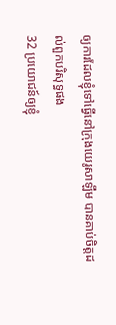ឲ្យការដែលខ្ញុំទៅធ្វើនៅក្រុងយេរូសាឡឹម បានគាប់ចិត្តដល់ពួកបរិសុទ្ធផង
32 ប្រយោជន៍ឲ្យខ្ញុំ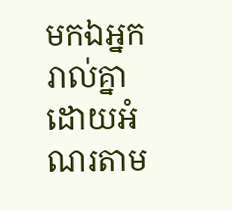មកឯអ្នករាល់គ្នា ដោយអំណរតាម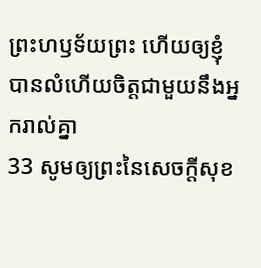ព្រះហឫទ័យព្រះ ហើយឲ្យខ្ញុំបានលំហើយចិត្តជាមួយនឹងអ្នករាល់គ្នា
33 សូមឲ្យព្រះនៃសេចក្ដីសុខ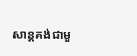សាន្តគង់ជាមួ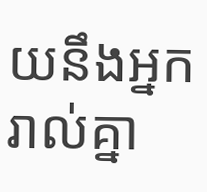យនឹងអ្នករាល់គ្នា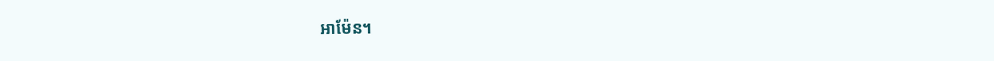អាម៉ែន។